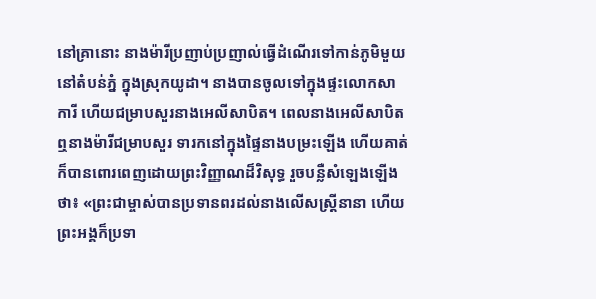នៅគ្រានោះ នាងម៉ារីប្រញាប់ប្រញាល់ធ្វើដំណើរទៅកាន់ភូមិមួយ នៅតំបន់ភ្នំ ក្នុងស្រុកយូដា។ នាងបានចូលទៅក្នុងផ្ទះលោកសាការី ហើយជម្រាបសួរនាងអេលីសាបិត។ ពេលនាងអេលីសាបិតឮនាងម៉ារីជម្រាបសួរ ទារកនៅក្នុងផ្ទៃនាងបម្រះឡើង ហើយគាត់ក៏បានពោរពេញដោយព្រះវិញ្ញាណដ៏វិសុទ្ធ រួចបន្លឺសំឡេងឡើងថា៖ «ព្រះជាម្ចាស់បានប្រទានពរដល់នាងលើសស្ត្រីនានា ហើយព្រះអង្គក៏ប្រទា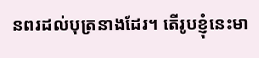នពរដល់បុត្រនាងដែរ។ តើរូបខ្ញុំនេះមា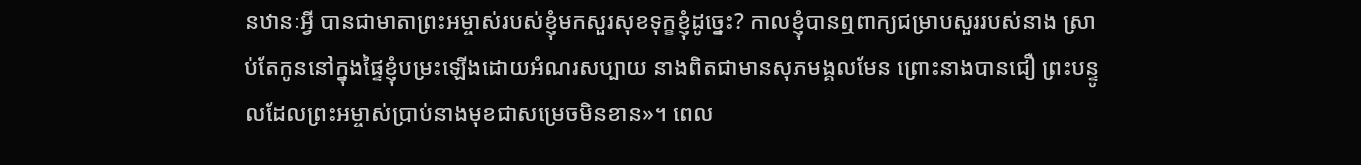នឋានៈអ្វី បានជាមាតាព្រះអម្ចាស់របស់ខ្ញុំមកសួរសុខទុក្ខខ្ញុំដូច្នេះ? កាលខ្ញុំបានឮពាក្យជម្រាបសួររបស់នាង ស្រាប់តែកូននៅក្នុងផ្ទៃខ្ញុំបម្រះឡើងដោយអំណរសប្បាយ នាងពិតជាមានសុភមង្គលមែន ព្រោះនាងបានជឿ ព្រះបន្ទូលដែលព្រះអម្ចាស់ប្រាប់នាងមុខជាសម្រេចមិនខាន»។ ពេល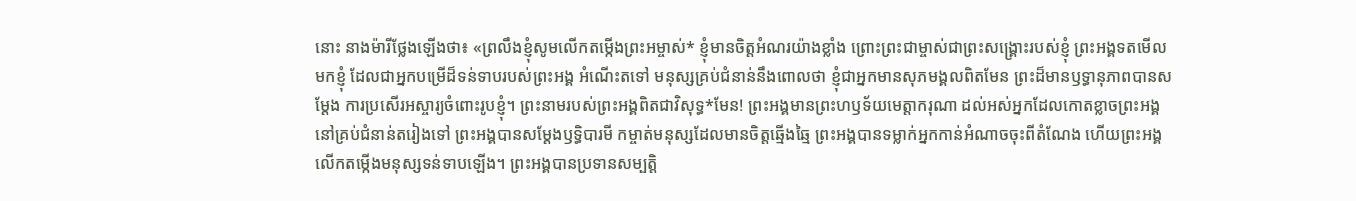នោះ នាងម៉ារីថ្លែងឡើងថា៖ «ព្រលឹងខ្ញុំសូមលើកតម្កើងព្រះអម្ចាស់* ខ្ញុំមានចិត្តអំណរយ៉ាងខ្លាំង ព្រោះព្រះជាម្ចាស់ជាព្រះសង្គ្រោះរបស់ខ្ញុំ ព្រះអង្គទតមើលមកខ្ញុំ ដែលជាអ្នកបម្រើដ៏ទន់ទាបរបស់ព្រះអង្គ អំណើះតទៅ មនុស្សគ្រប់ជំនាន់នឹងពោលថា ខ្ញុំជាអ្នកមានសុភមង្គលពិតមែន ព្រះដ៏មានឫទ្ធានុភាពបានសម្តែង ការប្រសើរអស្ចារ្យចំពោះរូបខ្ញុំ។ ព្រះនាមរបស់ព្រះអង្គពិតជាវិសុទ្ធ*មែន! ព្រះអង្គមានព្រះហឫទ័យមេត្តាករុណា ដល់អស់អ្នកដែលកោតខ្លាចព្រះអង្គ នៅគ្រប់ជំនាន់តរៀងទៅ ព្រះអង្គបានសម្តែងឫទ្ធិបារមី កម្ចាត់មនុស្សដែលមានចិត្តឆ្មើងឆ្មៃ ព្រះអង្គបានទម្លាក់អ្នកកាន់អំណាចចុះពីតំណែង ហើយព្រះអង្គលើកតម្កើងមនុស្សទន់ទាបឡើង។ ព្រះអង្គបានប្រទានសម្បត្តិ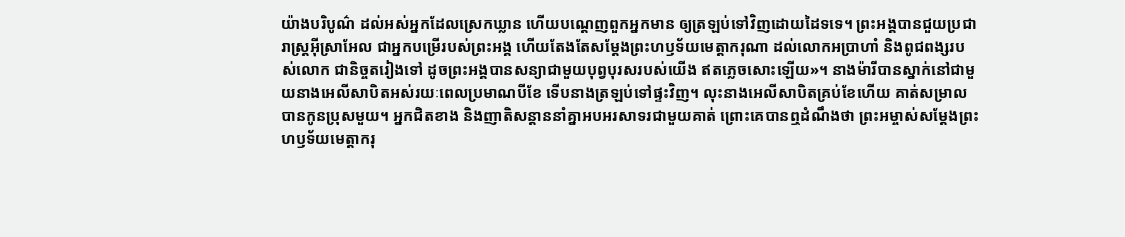យ៉ាងបរិបូណ៌ ដល់អស់អ្នកដែលស្រេកឃ្លាន ហើយបណ្ដេញពួកអ្នកមាន ឲ្យត្រឡប់ទៅវិញដោយដៃទទេ។ ព្រះអង្គបានជួយប្រជារាស្ត្រអ៊ីស្រាអែល ជាអ្នកបម្រើរបស់ព្រះអង្គ ហើយតែងតែសម្តែងព្រះហឫទ័យមេត្តាករុណា ដល់លោកអប្រាហាំ និងពូជពង្សរបស់លោក ជានិច្ចតរៀងទៅ ដូចព្រះអង្គបានសន្យាជាមួយបុព្វបុរសរបស់យើង ឥតភ្លេចសោះឡើយ»។ នាងម៉ារីបានស្នាក់នៅជាមួយនាងអេលីសាបិតអស់រយៈពេលប្រមាណបីខែ ទើបនាងត្រឡប់ទៅផ្ទះវិញ។ លុះនាងអេលីសាបិតគ្រប់ខែហើយ គាត់សម្រាលបានកូនប្រុសមួយ។ អ្នកជិតខាង និងញាតិសន្ដាននាំគ្នាអបអរសាទរជាមួយគាត់ ព្រោះគេបានឮដំណឹងថា ព្រះអម្ចាស់សម្តែងព្រះហឫទ័យមេត្តាករុ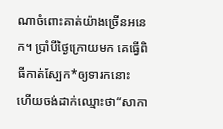ណាចំពោះគាត់យ៉ាងច្រើនអនេក។ ប្រាំបីថ្ងៃក្រោយមក គេធ្វើពិធីកាត់ស្បែក*ឲ្យទារកនោះ ហើយចង់ដាក់ឈ្មោះថា“សាកា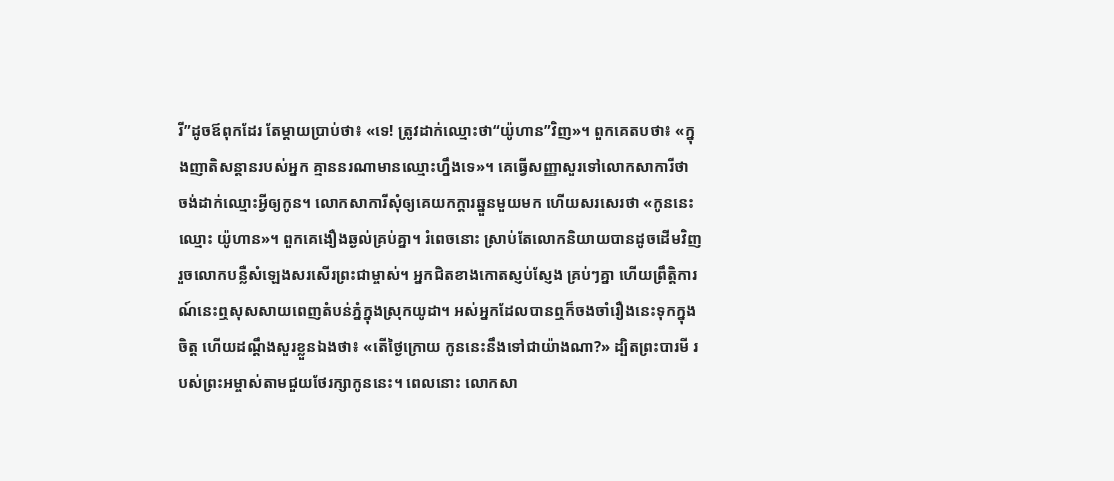រី”ដូចឪពុកដែរ តែម្ដាយប្រាប់ថា៖ «ទេ! ត្រូវដាក់ឈ្មោះថា“យ៉ូហាន”វិញ»។ ពួកគេតបថា៖ «ក្នុងញាតិសន្ដានរបស់អ្នក គ្មាននរណាមានឈ្មោះហ្នឹងទេ»។ គេធ្វើសញ្ញាសួរទៅលោកសាការីថា ចង់ដាក់ឈ្មោះអ្វីឲ្យកូន។ លោកសាការីសុំឲ្យគេយកក្ដារឆ្នួនមួយមក ហើយសរសេរថា «កូននេះឈ្មោះ យ៉ូហាន»។ ពួកគេងឿងឆ្ងល់គ្រប់គ្នា។ រំពេចនោះ ស្រាប់តែលោកនិយាយបានដូចដើមវិញ រួចលោកបន្លឺសំឡេងសរសើរព្រះជាម្ចាស់។ អ្នកជិតខាងកោតស្ញប់ស្ញែង គ្រប់ៗគ្នា ហើយព្រឹត្តិការណ៍នេះឮសុសសាយពេញតំបន់ភ្នំក្នុងស្រុកយូដា។ អស់អ្នកដែលបានឮក៏ចងចាំរឿងនេះទុកក្នុងចិត្ត ហើយដណ្ដឹងសួរខ្លួនឯងថា៖ «តើថ្ងៃក្រោយ កូននេះនឹងទៅជាយ៉ាងណា?» ដ្បិតព្រះបារមី របស់ព្រះអម្ចាស់តាមជួយថែរក្សាកូននេះ។ ពេលនោះ លោកសា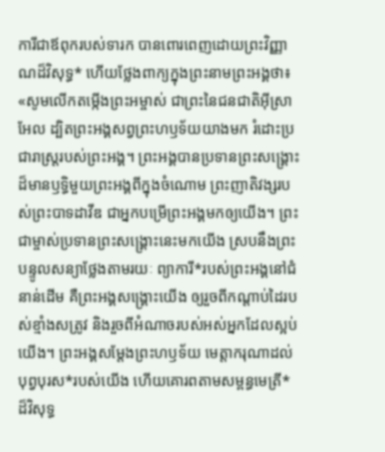ការីជាឪពុករបស់ទារក បានពោរពេញដោយព្រះវិញ្ញាណដ៏វិសុទ្ធ* ហើយថ្លែងពាក្យក្នុងព្រះនាមព្រះអង្គថា៖ «សូមលើកតម្កើងព្រះអម្ចាស់ ជាព្រះនៃជនជាតិអ៊ីស្រាអែល ដ្បិតព្រះអង្គសព្វព្រះហឫទ័យយាងមក រំដោះប្រជារាស្ត្ររបស់ព្រះអង្គ។ ព្រះអង្គបានប្រទានព្រះសង្គ្រោះ ដ៏មានឫទ្ធិមួយព្រះអង្គពីក្នុងចំណោម ព្រះញាតិវង្សរបស់ព្រះបាទដាវីឌ ជាអ្នកបម្រើព្រះអង្គមកឲ្យយើង។ ព្រះជាម្ចាស់ប្រទានព្រះសង្គ្រោះនេះមកយើង ស្របនឹងព្រះបន្ទូលសន្យាថ្លែងតាមរយៈ ព្យាការី*របស់ព្រះអង្គនៅជំនាន់ដើម គឺព្រះអង្គសង្គ្រោះយើង ឲ្យរួចពីកណ្ដាប់ដៃរបស់ខ្មាំងសត្រូវ និងរួចពីអំណាចរបស់អស់អ្នកដែលស្អប់យើង។ ព្រះអង្គសម្តែងព្រះហឫទ័យ មេត្តាករុណាដល់បុព្វបុរស*របស់យើង ហើយគោរពតាមសម្ពន្ធមេត្រី* ដ៏វិសុទ្ធ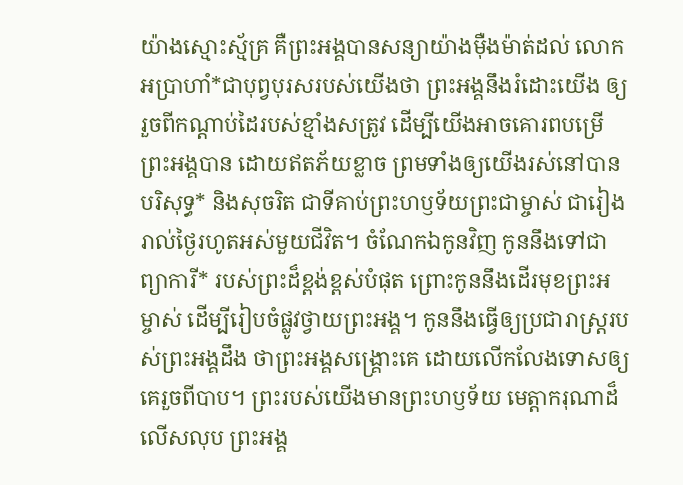យ៉ាងស្មោះស្ម័គ្រ គឺព្រះអង្គបានសន្យាយ៉ាងម៉ឺងម៉ាត់ដល់ លោកអប្រាហាំ*ជាបុព្វបុរសរបស់យើងថា ព្រះអង្គនឹងរំដោះយើង ឲ្យរួចពីកណ្ដាប់ដៃរបស់ខ្មាំងសត្រូវ ដើម្បីយើងអាចគោរពបម្រើព្រះអង្គបាន ដោយឥតភ័យខ្លាច ព្រមទាំងឲ្យយើងរស់នៅបានបរិសុទ្ធ* និងសុចរិត ជាទីគាប់ព្រះហឫទ័យព្រះជាម្ចាស់ ជារៀងរាល់ថ្ងៃរហូតអស់មួយជីវិត។ ចំណែកឯកូនវិញ កូននឹងទៅជាព្យាការី* របស់ព្រះដ៏ខ្ពង់ខ្ពស់បំផុត ព្រោះកូននឹងដើរមុខព្រះអម្ចាស់ ដើម្បីរៀបចំផ្លូវថ្វាយព្រះអង្គ។ កូននឹងធ្វើឲ្យប្រជារាស្ត្ររបស់ព្រះអង្គដឹង ថាព្រះអង្គសង្គ្រោះគេ ដោយលើកលែងទោសឲ្យគេរួចពីបាប។ ព្រះរបស់យើងមានព្រះហឫទ័យ មេត្តាករុណាដ៏លើសលុប ព្រះអង្គ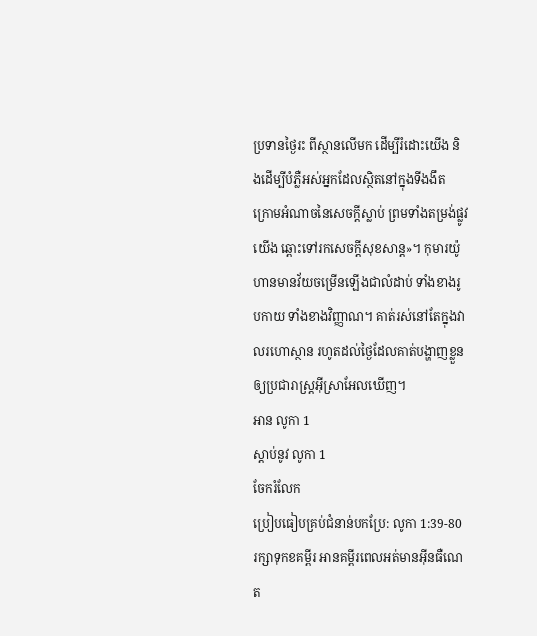ប្រទានថ្ងៃរះ ពីស្ថានលើមក ដើម្បីរំដោះយើង និងដើម្បីបំភ្លឺអស់អ្នកដែលស្ថិតនៅក្នុងទីងងឹត ក្រោមអំណាចនៃសេចក្ដីស្លាប់ ព្រមទាំងតម្រង់ផ្លូវយើង ឆ្ពោះទៅរកសេចក្ដីសុខសាន្ត»។ កុមារយ៉ូហានមានវ័យចម្រើនឡើងជាលំដាប់ ទាំងខាងរូបកាយ ទាំងខាងវិញ្ញាណ។ គាត់រស់នៅតែក្នុងវាលរហោស្ថាន រហូតដល់ថ្ងៃដែលគាត់បង្ហាញខ្លួនឲ្យប្រជារាស្ត្រអ៊ីស្រាអែលឃើញ។
អាន លូកា 1
ស្ដាប់នូវ លូកា 1
ចែករំលែក
ប្រៀបធៀបគ្រប់ជំនាន់បកប្រែ: លូកា 1:39-80
រក្សាទុកខគម្ពីរ អានគម្ពីរពេលអត់មានអ៊ីនធឺណេត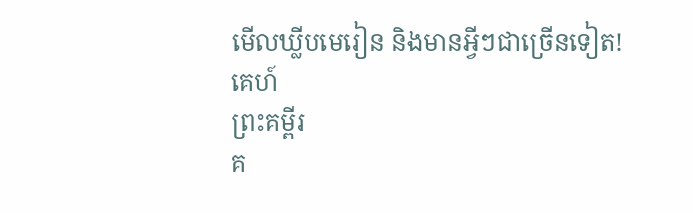មើលឃ្លីបមេរៀន និងមានអ្វីៗជាច្រើនទៀត!
គេហ៍
ព្រះគម្ពីរ
គ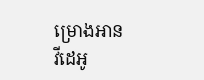ម្រោងអាន
វីដេអូ